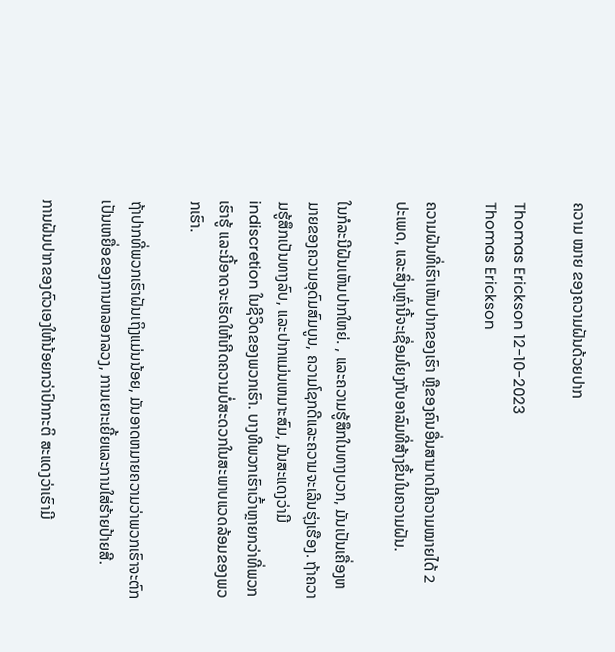ຄວາມ ໝາຍ ຂອງຄວາມຝັນດ້ວຍປາກ

Thomas Erickson 12-10-2023
Thomas Erickson

ຄວາມຝັນທີ່ເຮົາເຫັນປາກຂອງເຮົາ ຫຼືຂອງຄົນອື່ນສາມາດມີຄວາມໝາຍໄດ້ 2 ປະເພດ, ແລະສິ່ງເຫຼົ່ານີ້ຈະເຊື່ອມໂຍງກັບອາລົມທີ່ສ້າງຂຶ້ນໃນຄວາມຝັນ.

ໃນກໍລະນີຝັນເຫັນປາກໃຫຍ່. , ແລະຄວາມຮູ້ສຶກໃນທາງບວກ, ມັນເປັນເຄື່ອງຫມາຍຂອງຄວາມອຸດົມສົມບູນ, ຄວາມໂຊກດີແລະຄວາມຈະເລີນຮຸ່ງເຮືອງ. ຖ້າຄວາມຮູ້ສຶກເປັນທາງລົບ, ແລະປາກແມ່ນເຫມາະສົມ, ມັນສະແດງວ່າມີ indiscretion ໃນຊີວິດຂອງພວກເຮົາ. ບາງທີພວກເຮົາເວົ້າຫຼາຍກວ່າທີ່ພວກເຮົາຮູ້ ແລະນີ້ອາດຈະເຮັດໃຫ້ເກີດຄວາມບໍ່ສະດວກໃນສະພາບແວດລ້ອມຂອງພວກເຮົາ.

ຖ້າປາກທີ່ພວກເຮົາຝັນເຖິງແມ່ນນ້ອຍ, ມັນອາດຫມາຍຄວາມວ່າພວກເຮົາຈະຕົກເປັນເຫຍື່ອຂອງການຫລອກລວງ, ການເຍາະເຍີ້ຍແລະການໃສ່ຮ້າຍປ້າຍສີ.

ການຝັນປາກຂອງຕົວເອງໃຫ້ນ້ອຍກວ່າປົກກະຕິ ສະແດງວ່າເຮົາມີ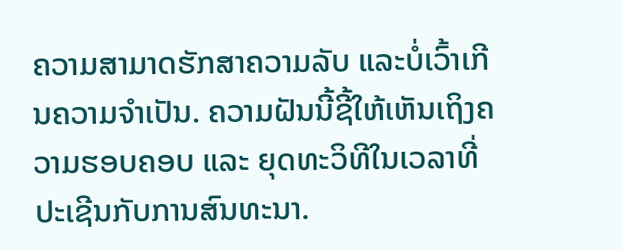ຄວາມສາມາດຮັກສາຄວາມລັບ ແລະບໍ່ເວົ້າເກີນຄວາມຈໍາເປັນ. ຄວາມຝັນນີ້ຊີ້ໃຫ້ເຫັນເຖິງຄວາມຮອບຄອບ ແລະ ຍຸດທະວິທີໃນເວລາທີ່ປະເຊີນກັບການສົນທະນາ.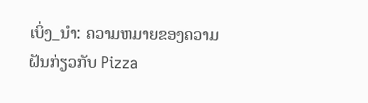ເບິ່ງ_ນຳ: ຄວາມຫມາຍຂອງຄວາມຝັນກ່ຽວກັບ Pizza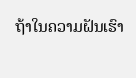ຖ້າໃນຄວາມຝັນເຮົາ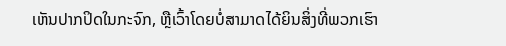ເຫັນປາກປິດໃນກະຈົກ, ຫຼືເວົ້າໂດຍບໍ່ສາມາດໄດ້ຍິນສິ່ງທີ່ພວກເຮົາ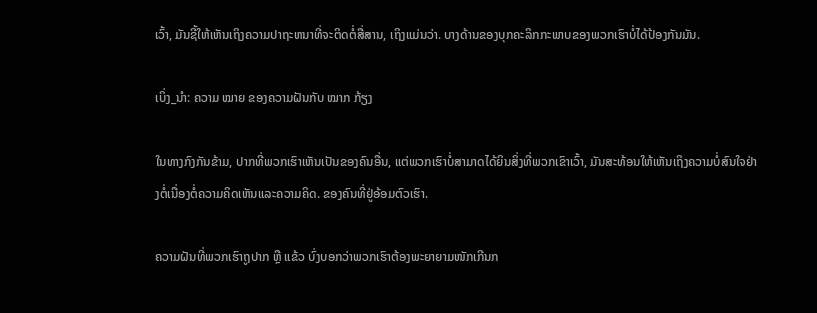ເວົ້າ, ມັນຊີ້ໃຫ້ເຫັນເຖິງຄວາມປາຖະຫນາທີ່ຈະຕິດຕໍ່ສື່ສານ, ເຖິງແມ່ນວ່າ. ບາງດ້ານຂອງບຸກຄະລິກກະພາບຂອງພວກເຮົາບໍ່ໄດ້ປ້ອງກັນມັນ.

ເບິ່ງ_ນຳ: ຄວາມ ໝາຍ ຂອງຄວາມຝັນກັບ ໝາກ ກ້ຽງ

ໃນທາງກົງກັນຂ້າມ, ປາກທີ່ພວກເຮົາເຫັນເປັນຂອງຄົນອື່ນ, ແຕ່ພວກເຮົາບໍ່ສາມາດໄດ້ຍິນສິ່ງທີ່ພວກເຂົາເວົ້າ, ມັນສະທ້ອນໃຫ້ເຫັນເຖິງຄວາມບໍ່ສົນໃຈຢ່າງຕໍ່ເນື່ອງຕໍ່ຄວາມຄິດເຫັນແລະຄວາມຄິດ. ຂອງຄົນທີ່ຢູ່ອ້ອມຕົວເຮົາ.

ຄວາມຝັນທີ່ພວກເຮົາຖູປາກ ຫຼື ແຂ້ວ ບົ່ງບອກວ່າພວກເຮົາຕ້ອງພະຍາຍາມໜັກເກີນກ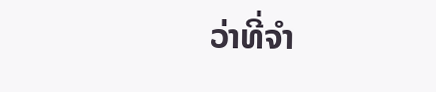ວ່າທີ່ຈຳ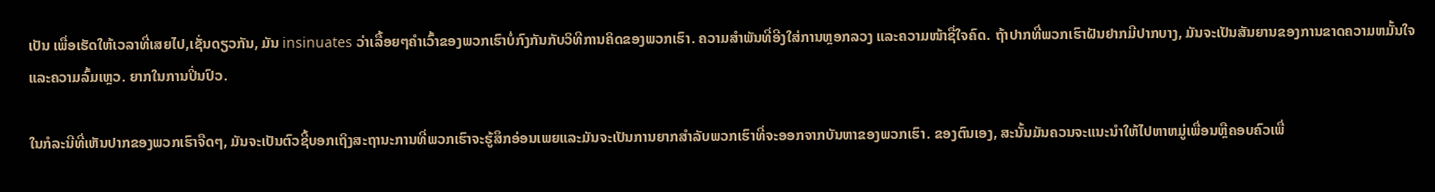ເປັນ ເພື່ອເຮັດໃຫ້ເວລາທີ່ເສຍໄປ,ເຊັ່ນດຽວກັນ, ມັນ insinuates ວ່າເລື້ອຍໆຄໍາເວົ້າຂອງພວກເຮົາບໍ່ກົງກັນກັບວິທີການຄິດຂອງພວກເຮົາ. ຄວາມສຳພັນທີ່ອີງໃສ່ການຫຼອກລວງ ແລະຄວາມໜ້າຊື່ໃຈຄົດ. ຖ້າປາກທີ່ພວກເຮົາຝັນຢາກມີປາກບາງ, ມັນຈະເປັນສັນຍານຂອງການຂາດຄວາມຫມັ້ນໃຈແລະຄວາມລົ້ມເຫຼວ. ຍາກໃນການປິ່ນປົວ.

ໃນກໍລະນີທີ່ເຫັນປາກຂອງພວກເຮົາຈືດໆ, ມັນຈະເປັນຕົວຊີ້ບອກເຖິງສະຖານະການທີ່ພວກເຮົາຈະຮູ້ສຶກອ່ອນເພຍແລະມັນຈະເປັນການຍາກສໍາລັບພວກເຮົາທີ່ຈະອອກຈາກບັນຫາຂອງພວກເຮົາ. ຂອງຕົນເອງ, ສະນັ້ນມັນຄວນຈະແນະນໍາໃຫ້ໄປຫາຫມູ່ເພື່ອນຫຼືຄອບຄົວເພື່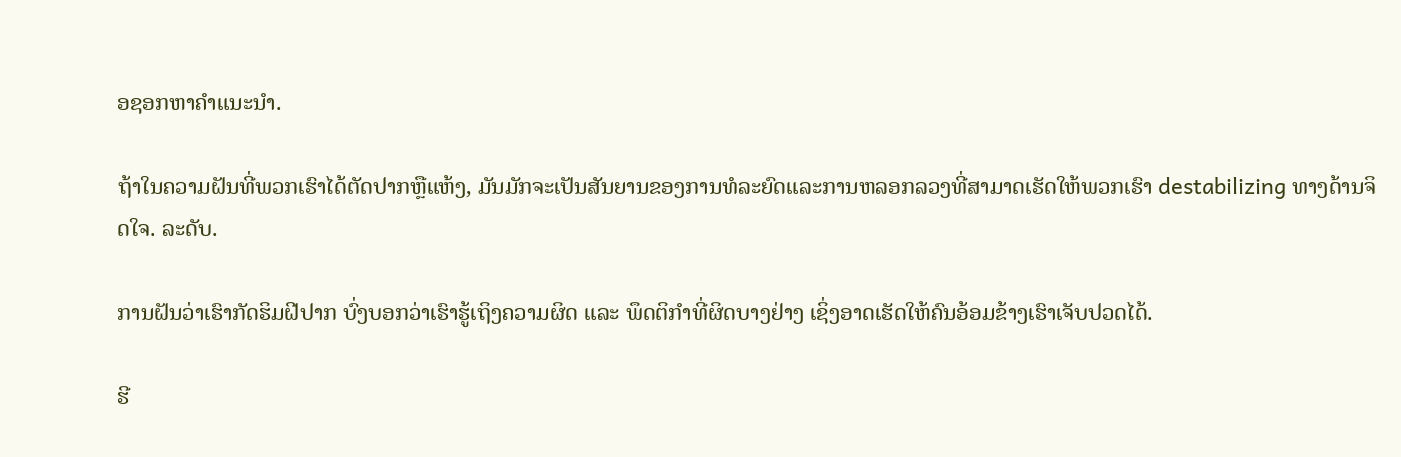ອຊອກຫາຄໍາແນະນໍາ.

ຖ້າໃນຄວາມຝັນທີ່ພວກເຮົາໄດ້ຕັດປາກຫຼືແຫ້ງ, ມັນມັກຈະເປັນສັນຍານຂອງການທໍລະຍົດແລະການຫລອກລວງທີ່ສາມາດເຮັດໃຫ້ພວກເຮົາ destabilizing ທາງດ້ານຈິດໃຈ. ລະດັບ.

ການຝັນວ່າເຮົາກັດຮິມຝີປາກ ບົ່ງບອກວ່າເຮົາຮູ້ເຖິງຄວາມຜິດ ແລະ ພຶດຕິກຳທີ່ຜິດບາງຢ່າງ ເຊິ່ງອາດເຮັດໃຫ້ຄົນອ້ອມຂ້າງເຮົາເຈັບປວດໄດ້.

ຮີ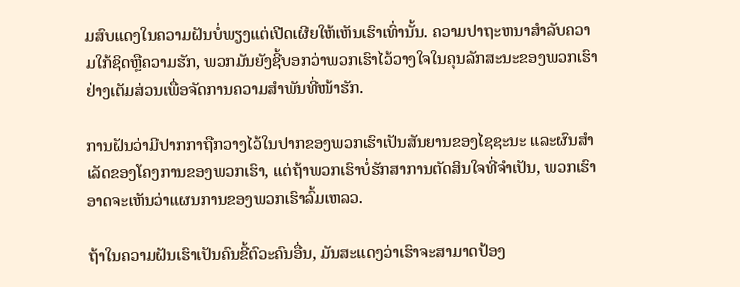ມສົບແດງໃນຄວາມຝັນບໍ່ພຽງແຕ່ເປີດເຜີຍໃຫ້ເຫັນເຮົາເທົ່ານັ້ນ. ຄວາມປາຖະຫນາສໍາລັບຄວາມໃກ້ຊິດຫຼືຄວາມຮັກ, ພວກມັນຍັງຊີ້ບອກວ່າພວກເຮົາໄວ້ວາງໃຈໃນຄຸນລັກສະນະຂອງພວກເຮົາຢ່າງເຕັມສ່ວນເພື່ອຈັດການຄວາມສຳພັນທີ່ໜ້າຮັກ.

ການຝັນວ່າມີປາກກາຖືກວາງໄວ້ໃນປາກຂອງພວກເຮົາເປັນສັນຍານຂອງໄຊຊະນະ ແລະຜົນສຳເລັດຂອງໂຄງການຂອງພວກເຮົາ, ແຕ່ຖ້າພວກເຮົາບໍ່ຮັກສາການຕັດສິນໃຈທີ່ຈຳເປັນ, ພວກເຮົາອາດຈະເຫັນວ່າແຜນການຂອງພວກເຮົາລົ້ມເຫລວ.

ຖ້າໃນຄວາມຝັນເຮົາເປັນຄົນຂີ້ຕົວະຄົນອື່ນ, ມັນສະແດງວ່າເຮົາຈະສາມາດປ້ອງ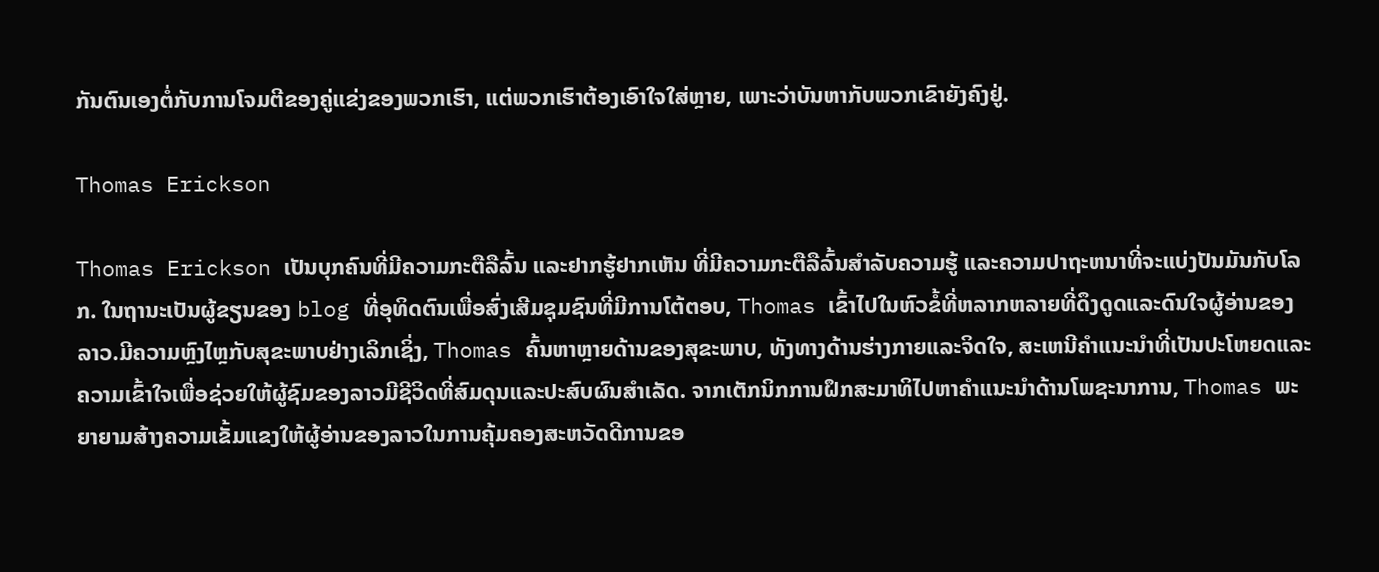ກັນຕົນເອງຕໍ່ກັບການໂຈມຕີຂອງຄູ່ແຂ່ງຂອງພວກເຮົາ, ແຕ່ພວກເຮົາຕ້ອງເອົາໃຈໃສ່ຫຼາຍ, ເພາະວ່າບັນຫາກັບພວກເຂົາຍັງຄົງຢູ່.

Thomas Erickson

Thomas Erickson ເປັນບຸກຄົນທີ່ມີຄວາມກະຕືລືລົ້ນ ແລະຢາກຮູ້ຢາກເຫັນ ທີ່ມີຄວາມກະຕືລືລົ້ນສໍາລັບຄວາມຮູ້ ແລະຄວາມປາຖະຫນາທີ່ຈະແບ່ງປັນມັນກັບໂລກ. ໃນຖານະເປັນຜູ້ຂຽນຂອງ blog ທີ່ອຸທິດຕົນເພື່ອສົ່ງເສີມຊຸມຊົນທີ່ມີການໂຕ້ຕອບ, Thomas ເຂົ້າໄປໃນຫົວຂໍ້ທີ່ຫລາກຫລາຍທີ່ດຶງດູດແລະດົນໃຈຜູ້ອ່ານຂອງລາວ.ມີຄວາມຫຼົງໄຫຼກັບສຸຂະພາບຢ່າງເລິກເຊິ່ງ, Thomas ຄົ້ນຫາຫຼາຍດ້ານຂອງສຸຂະພາບ, ທັງທາງດ້ານຮ່າງກາຍແລະຈິດໃຈ, ສະເຫນີຄໍາແນະນໍາທີ່ເປັນປະໂຫຍດແລະຄວາມເຂົ້າໃຈເພື່ອຊ່ວຍໃຫ້ຜູ້ຊົມຂອງລາວມີຊີວິດທີ່ສົມດຸນແລະປະສົບຜົນສໍາເລັດ. ຈາກເຕັກນິກການຝຶກສະມາທິໄປຫາຄໍາແນະນໍາດ້ານໂພຊະນາການ, Thomas ພະຍາຍາມສ້າງຄວາມເຂັ້ມແຂງໃຫ້ຜູ້ອ່ານຂອງລາວໃນການຄຸ້ມຄອງສະຫວັດດີການຂອ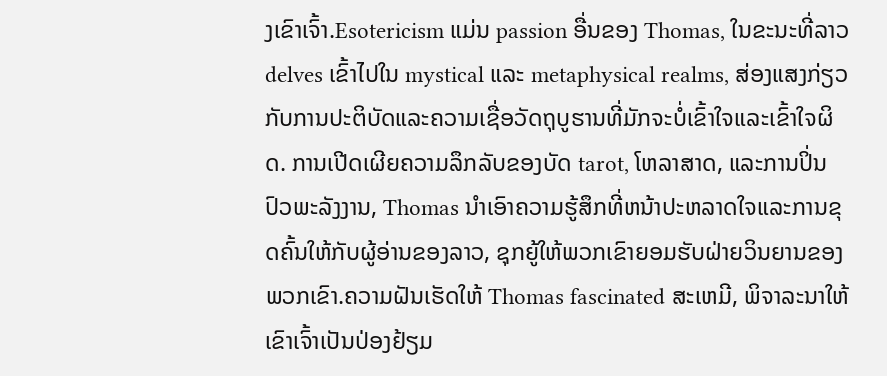ງເຂົາເຈົ້າ.Esotericism ແມ່ນ passion ອື່ນຂອງ Thomas, ໃນຂະນະທີ່ລາວ delves ເຂົ້າໄປໃນ mystical ແລະ metaphysical realms, ສ່ອງແສງກ່ຽວກັບການປະຕິບັດແລະຄວາມເຊື່ອວັດຖຸບູຮານທີ່ມັກຈະບໍ່ເຂົ້າໃຈແລະເຂົ້າໃຈຜິດ. ການເປີດເຜີຍຄວາມລຶກລັບຂອງບັດ tarot, ໂຫລາສາດ, ແລະການປິ່ນປົວພະລັງງານ, Thomas ນໍາເອົາຄວາມຮູ້ສຶກທີ່ຫນ້າປະຫລາດໃຈແລະການຂຸດຄົ້ນໃຫ້ກັບຜູ້ອ່ານຂອງລາວ, ຊຸກຍູ້ໃຫ້ພວກເຂົາຍອມຮັບຝ່າຍວິນຍານຂອງພວກເຂົາ.ຄວາມຝັນເຮັດໃຫ້ Thomas fascinated ສະເຫມີ, ພິຈາລະນາໃຫ້ເຂົາເຈົ້າເປັນປ່ອງຢ້ຽມ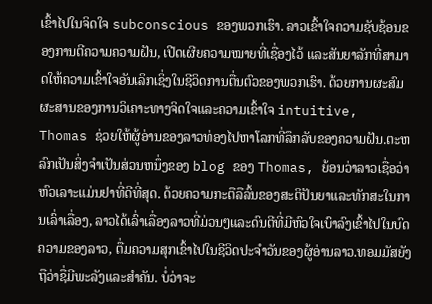ເຂົ້າໄປໃນຈິດໃຈ subconscious ຂອງພວກເຮົາ. ລາວເຂົ້າໃຈຄວາມຊັບຊ້ອນຂອງການຕີຄວາມຄວາມຝັນ, ເປີດເຜີຍຄວາມໝາຍທີ່ເຊື່ອງໄວ້ ແລະສັນຍາລັກທີ່ສາມາດໃຫ້ຄວາມເຂົ້າໃຈອັນເລິກເຊິ່ງໃນຊີວິດການຕື່ນຕົວຂອງພວກເຮົາ. ດ້ວຍການຜະສົມຜະສານຂອງການວິເຄາະທາງຈິດໃຈແລະຄວາມເຂົ້າໃຈ intuitive, Thomas ຊ່ວຍໃຫ້ຜູ້ອ່ານຂອງລາວທ່ອງໄປຫາໂລກທີ່ລຶກລັບຂອງຄວາມຝັນ.ຕະຫລົກເປັນສິ່ງຈໍາເປັນສ່ວນຫນຶ່ງຂອງ blog ຂອງ Thomas, ຍ້ອນວ່າລາວເຊື່ອວ່າຫົວເລາະແມ່ນຢາທີ່ດີທີ່ສຸດ. ດ້ວຍຄວາມກະຕືລືລົ້ນຂອງສະຕິປັນຍາແລະທັກສະໃນການເລົ່າເລື່ອງ, ລາວໄດ້ເລົ່າເລື່ອງລາວທີ່ມ່ວນໆແລະດົນຕີທີ່ມີຫົວໃຈເບົາລົງເຂົ້າໄປໃນບົດຄວາມຂອງລາວ, ຕື່ມຄວາມສຸກເຂົ້າໄປໃນຊີວິດປະຈໍາວັນຂອງຜູ້ອ່ານລາວ.ທອມມັສຍັງຖືວ່າຊື່ມີພະລັງແລະສຳຄັນ. ບໍ່ວ່າຈະ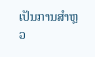ເປັນການສຳຫຼວ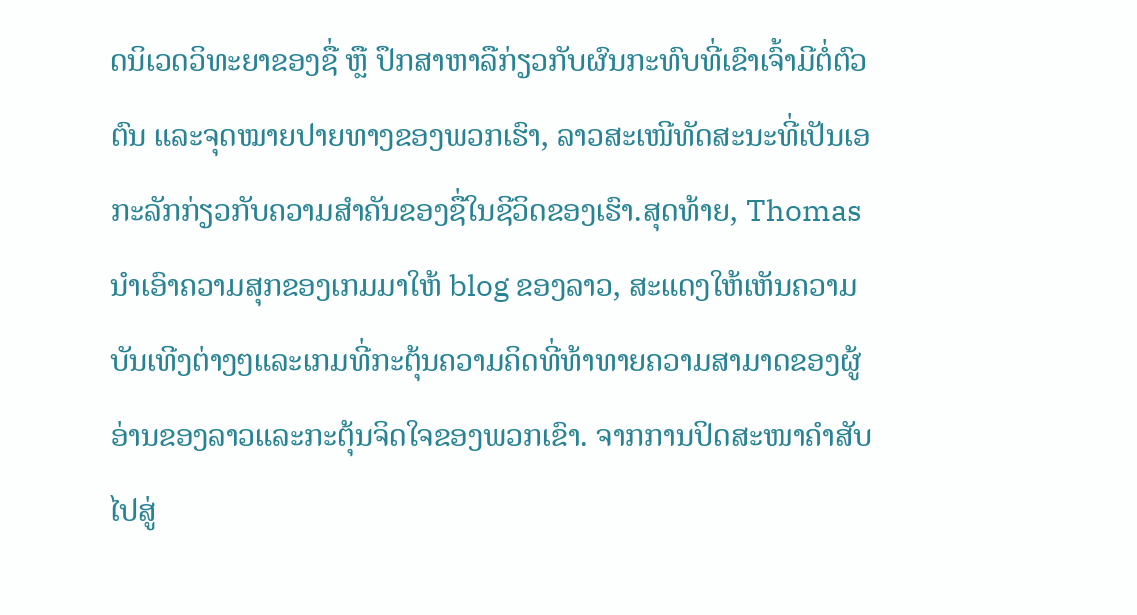ດນິເວດວິທະຍາຂອງຊື່ ຫຼື ປຶກສາຫາລືກ່ຽວກັບຜົນກະທົບທີ່ເຂົາເຈົ້າມີຕໍ່ຕົວຕົນ ແລະຈຸດໝາຍປາຍທາງຂອງພວກເຮົາ, ລາວສະເໜີທັດສະນະທີ່ເປັນເອກະລັກກ່ຽວກັບຄວາມສຳຄັນຂອງຊື່ໃນຊີວິດຂອງເຮົາ.ສຸດທ້າຍ, Thomas ນໍາເອົາຄວາມສຸກຂອງເກມມາໃຫ້ blog ຂອງລາວ, ສະແດງໃຫ້ເຫັນຄວາມບັນເທີງຕ່າງໆແລະເກມທີ່ກະຕຸ້ນຄວາມຄິດທີ່ທ້າທາຍຄວາມສາມາດຂອງຜູ້ອ່ານຂອງລາວແລະກະຕຸ້ນຈິດໃຈຂອງພວກເຂົາ. ຈາກການປິດສະໜາຄຳສັບໄປສູ່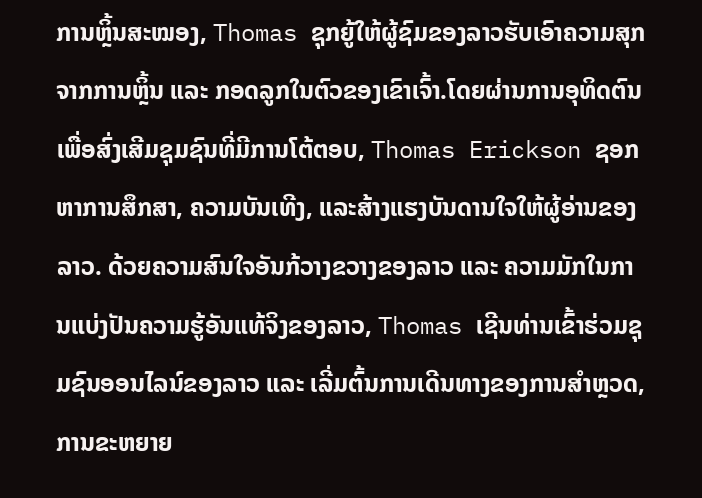ການຫຼິ້ນສະໝອງ, Thomas ຊຸກຍູ້ໃຫ້ຜູ້ຊົມຂອງລາວຮັບເອົາຄວາມສຸກຈາກການຫຼິ້ນ ແລະ ກອດລູກໃນຕົວຂອງເຂົາເຈົ້າ.ໂດຍຜ່ານການອຸທິດຕົນເພື່ອສົ່ງເສີມຊຸມຊົນທີ່ມີການໂຕ້ຕອບ, Thomas Erickson ຊອກຫາການສຶກສາ, ຄວາມບັນເທີງ, ແລະສ້າງແຮງບັນດານໃຈໃຫ້ຜູ້ອ່ານຂອງລາວ. ດ້ວຍຄວາມສົນໃຈອັນກ້ວາງຂວາງຂອງລາວ ແລະ ຄວາມມັກໃນການແບ່ງປັນຄວາມຮູ້ອັນແທ້ຈິງຂອງລາວ, Thomas ເຊີນທ່ານເຂົ້າຮ່ວມຊຸມຊົນອອນໄລນ໌ຂອງລາວ ແລະ ເລີ່ມຕົ້ນການເດີນທາງຂອງການສໍາຫຼວດ, ການຂະຫຍາຍ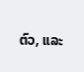ຕົວ, ແລະ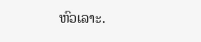ຫົວເລາະ.